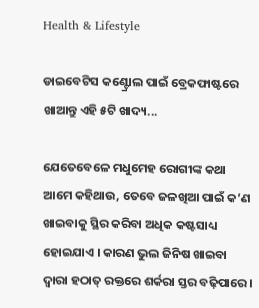Health & Lifestyle

ଡାଇବେଟିସ କଣ୍ଟ୍ରୋଲ ପାଇଁ ବ୍ରେକଫାଷ୍ଟରେ ଖାଆନ୍ତୁ ଏହି ୫ଟି ଖାଦ୍ୟ...

ଯେତେବେଳେ ମଧୁମେହ ରୋଗୀଙ୍କ କଥା ଆମେ କହିଥାଉ, ତେବେ ଜଳଖିଆ ପାଇଁ କ’ଣ ଖାଇବାକୁ ସ୍ଥିର କରିବା ଅଧିକ କଷ୍ଟସାଧ୍ୟ ହୋଇଯାଏ । କାରଣ ଭୁଲ ଜିନିଷ ଖାଇବା ଦ୍ୱାରା ହଠାତ୍ ରକ୍ତରେ ଶର୍କରା ସ୍ତର ବଢ଼ିପାରେ ।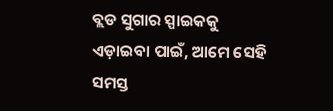ବ୍ଲଡ ସୁଗାର ସ୍ପାଇକକୁ ଏଡ଼ାଇବା ପାଇଁ, ଆମେ ସେହି ସମସ୍ତ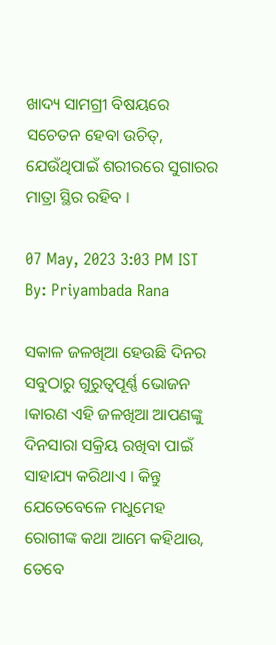ଖାଦ୍ୟ ସାମଗ୍ରୀ ବିଷୟରେ ସଚେତନ ହେବା ଉଚିତ୍, ଯେଉଁଥିପାଇଁ ଶରୀରରେ ସୁଗାରର ମାତ୍ରା ସ୍ଥିର ରହିବ ।

07 May, 2023 3:03 PM IST By: Priyambada Rana

ସକାଳ ଜଳଖିଆ ହେଉଛି ଦିନର ସବୁଠାରୁ ଗୁରୁତ୍ୱପୂର୍ଣ୍ଣ ଭୋଜନ ।କାରଣ ଏହି ଜଳଖିଆ ଆପଣଙ୍କୁ ଦିନସାରା ସକ୍ରିୟ ରଖିବା ପାଇଁ ସାହାଯ୍ୟ କରିଥାଏ । କିନ୍ତୁ ଯେତେବେଳେ ମଧୁମେହ ରୋଗୀଙ୍କ କଥା ଆମେ କହିଥାଉ, ତେବେ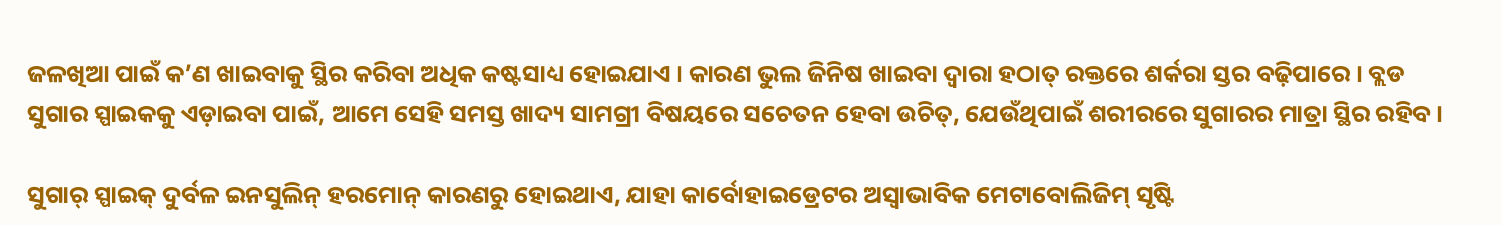ଜଳଖିଆ ପାଇଁ କ’ଣ ଖାଇବାକୁ ସ୍ଥିର କରିବା ଅଧିକ କଷ୍ଟସାଧ୍ୟ ହୋଇଯାଏ । କାରଣ ଭୁଲ ଜିନିଷ ଖାଇବା ଦ୍ୱାରା ହଠାତ୍ ରକ୍ତରେ ଶର୍କରା ସ୍ତର ବଢ଼ିପାରେ । ବ୍ଲଡ ସୁଗାର ସ୍ପାଇକକୁ ଏଡ଼ାଇବା ପାଇଁ, ଆମେ ସେହି ସମସ୍ତ ଖାଦ୍ୟ ସାମଗ୍ରୀ ବିଷୟରେ ସଚେତନ ହେବା ଉଚିତ୍, ଯେଉଁଥିପାଇଁ ଶରୀରରେ ସୁଗାରର ମାତ୍ରା ସ୍ଥିର ରହିବ ।

ସୁଗାର୍ ସ୍ପାଇକ୍ ଦୁର୍ବଳ ଇନସୁଲିନ୍ ହରମୋନ୍ କାରଣରୁ ହୋଇଥାଏ, ଯାହା କାର୍ବୋହାଇଡ୍ରେଟର ଅସ୍ୱାଭାବିକ ମେଟାବୋଲିଜିମ୍ ସୃଷ୍ଟି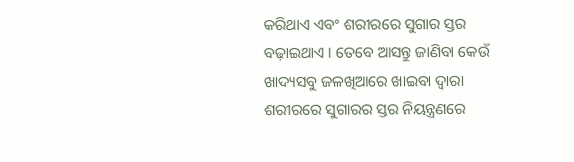କରିଥାଏ ଏବଂ ଶରୀରରେ ସୁଗାର ସ୍ତର ବଢ଼ାଇଥାଏ । ତେବେ ଆସନ୍ତୁ ଜାଣିବା କେଉଁ ଖାଦ୍ୟସବୁ ଜଳଖିଆରେ ଖାଇବା ଦ୍ୱାରା ଶରୀରରେ ସୁଗାରର ସ୍ତର ନିୟନ୍ତ୍ରଣରେ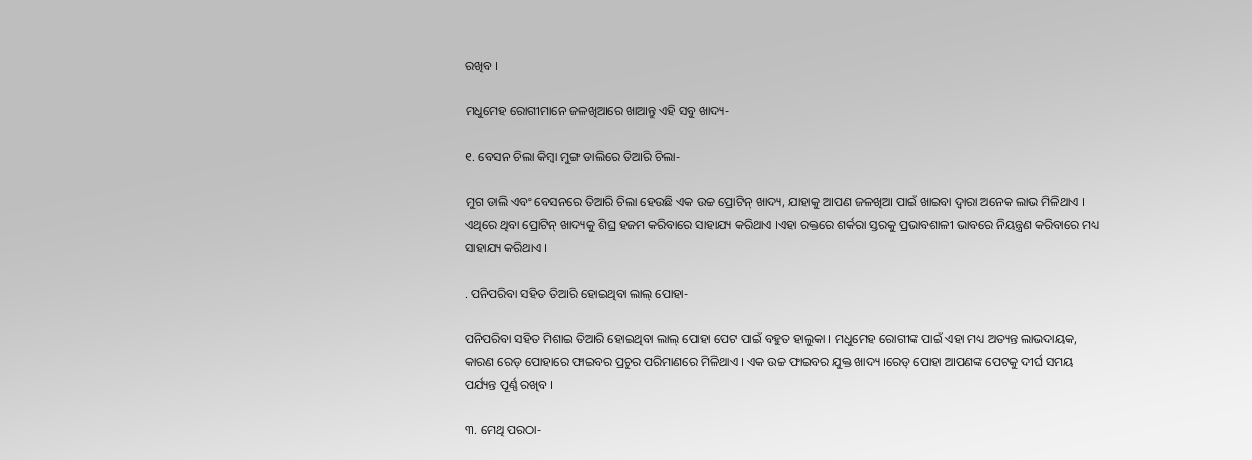ରଖିବ ।

ମଧୁମେହ ରୋଗୀମାନେ ଜଳଖିଆରେ ଖାଆନ୍ତୁ ଏହି ସବୁ ଖାଦ୍ୟ-

୧. ବେସନ ଚିଲା କିମ୍ବା ମୁଙ୍ଗ ଡାଲିରେ ତିଆରି ଚିଲା-

ମୁଗ ଡାଲି ଏବଂ ବେସନରେ ତିଆରି ଚିଲା ହେଉଛି ଏକ ଉଚ୍ଚ ପ୍ରୋଟିନ୍ ଖାଦ୍ୟ, ଯାହାକୁ ଆପଣ ଜଳଖିଆ ପାଇଁ ଖାଇବା ଦ୍ୱାରା ଅନେକ ଲାଭ ମିଳିଥାଏ । ଏଥିରେ ଥିବା ପ୍ରୋଟିନ୍ ଖାଦ୍ୟକୁ ଶିଘ୍ର ହଜମ କରିବାରେ ସାହାଯ୍ୟ କରିଥାଏ ।ଏହା ରକ୍ତରେ ଶର୍କରା ସ୍ତରକୁ ପ୍ରଭାବଶାଳୀ ଭାବରେ ନିୟନ୍ତ୍ରଣ କରିବାରେ ମଧ୍ୟ ସାହାଯ୍ୟ କରିଥାଏ ।

. ପନିପରିବା ସହିତ ତିଆରି ହୋଇଥିବା ଲାଲ୍ ପୋହା-

ପନିପରିବା ସହିତ ମିଶାଇ ତିଆରି ହୋଇଥିବା ଲାଲ୍ ପୋହା ପେଟ ପାଇଁ ବହୁତ ହାଲୁକା । ମଧୁମେହ ରୋଗୀଙ୍କ ପାଇଁ ଏହା ମଧ୍ୟ ଅତ୍ୟନ୍ତ ଲାଭଦାୟକ, କାରଣ ରେଡ୍ ପୋହାରେ ଫାଇବର ପ୍ରଚୁର ପରିମାଣରେ ମିଳିଥାଏ । ଏକ ଉଚ୍ଚ ଫାଇବର ଯୁକ୍ତ ଖାଦ୍ୟ ।ରେଡ୍ ପୋହା ଆପଣଙ୍କ ପେଟକୁ ଦୀର୍ଘ ସମୟ ପର୍ଯ୍ୟନ୍ତ ପୂର୍ଣ୍ଣ ରଖିବ ।

୩. ମେଥି ପରଠା-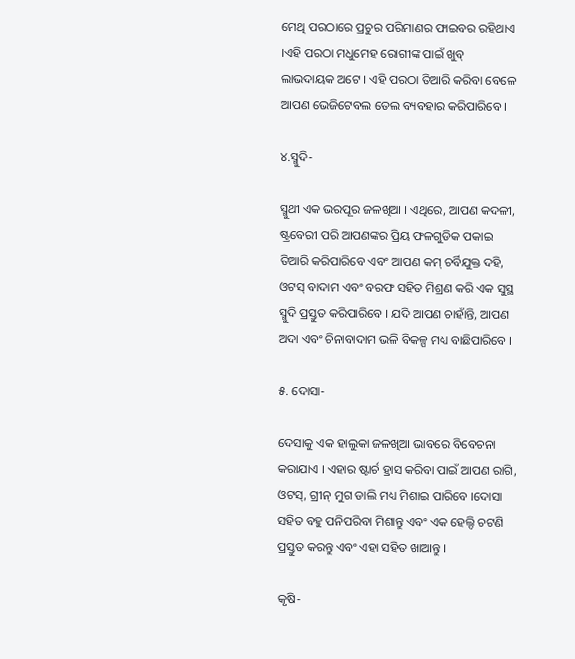ମେଥି ପରଠାରେ ପ୍ରଚୁର ପରିମାଣର ଫାଇବର ରହିଥାଏ ।ଏହି ପରଠା ମଧୁମେହ ରୋଗୀଙ୍କ ପାଇଁ ଖୁବ୍ ଲାଭଦାୟକ ଅଟେ । ଏହି ପରଠା ତିଆରି କରିବା ବେଳେ ଆପଣ ଭେଜିଟେବଲ ତେଲ ବ୍ୟବହାର କରିପାରିବେ ।

୪.ସ୍ମୁଦି-

ସ୍ମୁଥୀ ଏକ ଭରପୂର ଜଳଖିଆ । ଏଥିରେ, ଆପଣ କଦଳୀ, ଷ୍ଟ୍ରବେରୀ ପରି ଆପଣଙ୍କର ପ୍ରିୟ ଫଳଗୁଡିକ ପକାଇ ତିଆରି କରିପାରିବେ ଏବଂ ଆପଣ କମ୍ ଚର୍ବିଯୁକ୍ତ ଦହି, ଓଟସ୍ ବାଦାମ ଏବଂ ବରଫ ସହିତ ମିଶ୍ରଣ କରି ଏକ ସୁସ୍ଥ ସ୍ମୁଦି ପ୍ରସ୍ତୁତ କରିପାରିବେ । ଯଦି ଆପଣ ଚାହାଁନ୍ତି, ଆପଣ ଅଦା ଏବଂ ଚିନାବାଦାମ ଭଳି ବିକଳ୍ପ ମଧ୍ୟ ବାଛିପାରିବେ ।

୫. ଦୋସା-

ଦେସାକୁ ଏକ ହାଲୁକା ଜଳଖିଆ ଭାବରେ ବିବେଚନା କରାଯାଏ । ଏହାର ଷ୍ଟାର୍ଚ ହ୍ରାସ କରିବା ପାଇଁ ଆପଣ ରାଗି, ଓଟସ୍, ଗ୍ରୀନ୍ ମୁଗ ଡାଲି ମଧ୍ୟ ମିଶାଇ ପାରିବେ ।ଦୋସା ସହିତ ବହୁ ପନିପରିବା ମିଶାନ୍ତୁ ଏବଂ ଏକ ହେଲ୍ଦି ଚଟଣି ପ୍ରସ୍ତୁତ କରନ୍ତୁ ଏବଂ ଏହା ସହିତ ଖାଆନ୍ତୁ ।

କୃଷି-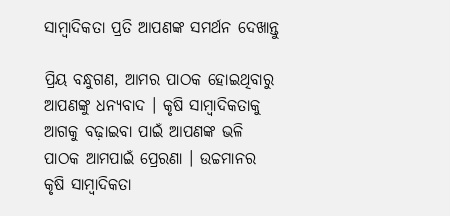ସାମ୍ବାଦିକତା ପ୍ରତି ଆପଣଙ୍କ ସମର୍ଥନ ଦେଖାନ୍ତୁ

ପ୍ରିୟ ବନ୍ଧୁଗଣ, ଆମର ପାଠକ ହୋଇଥିବାରୁ ଆପଣଙ୍କୁ ଧନ୍ୟବାଦ । କୃଷି ସାମ୍ବାଦିକତାକୁ ଆଗକୁ ବଢ଼ାଇବା ପାଇଁ ଆପଣଙ୍କ ଭଳି ପାଠକ ଆମପାଇଁ ପ୍ରେରଣା । ଉଚ୍ଚମାନର କୃଷି ସାମ୍ବାଦିକତା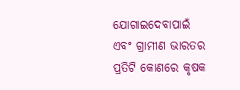ଯୋଗାଇଦେବାପାଇଁ ଏବଂ ଗ୍ରାମୀଣ ଭାରତର ପ୍ରତିଟି କୋଣରେ କୃଷକ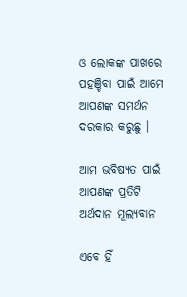ଓ ଲୋକଙ୍କ ପାଖରେ ପହଞ୍ଚିବା ପାଇଁ ଆମେ ଆପଣଙ୍କ ସମର୍ଥନ ଦରକାର କରୁଛୁ ।

ଆମ ଭବିଷ୍ୟତ ପାଇଁ ଆପଣଙ୍କ ପ୍ରତିଟି ଅର୍ଥଦାନ ମୂଲ୍ୟବାନ

ଏବେ ହିଁ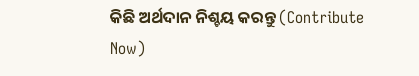କିଛି ଅର୍ଥଦାନ ନିଶ୍ଚୟ କରନ୍ତୁ (Contribute Now)